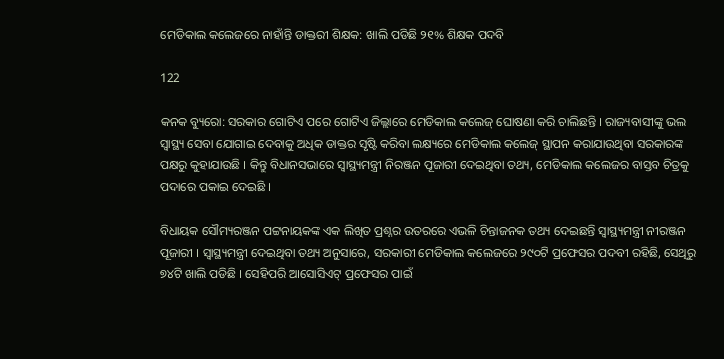ମେଡିକାଲ କଲେଜରେ ନାହାଁନ୍ତି ଡାକ୍ତରୀ ଶିକ୍ଷକ: ଖାଲି ପଡିଛି ୨୧% ଶିକ୍ଷକ ପଦବି

122

କନକ ବ୍ୟୁରୋ: ସରକାର ଗୋଟିଏ ପରେ ଗୋଟିଏ ଜିଲ୍ଲାରେ ମେଡିକାଲ କଲେଜ୍ ଘୋଷଣା କରି ଚାଲିଛନ୍ତି । ରାଜ୍ୟବାସୀଙ୍କୁ ଭଲ ସ୍ୱାସ୍ଥ୍ୟ ସେବା ଯୋଗାଇ ଦେବାକୁ ଅଧିକ ଡାକ୍ତର ସୃଷ୍ଟି କରିବା ଲକ୍ଷ୍ୟରେ ମେଡିକାଲ କଲେଜ୍ ସ୍ଥାପନ କରାଯାଉଥିବା ସରକାରଙ୍କ ପକ୍ଷରୁ କୁହାଯାଉଛି । କିନ୍ତୁ ବିଧାନସଭାରେ ସ୍ୱାସ୍ଥ୍ୟମନ୍ତ୍ରୀ ନିରଞ୍ଜନ ପୂଜାରୀ ଦେଇଥିବା ତଥ୍ୟ, ମେଡିକାଲ କଲେଜର ବାସ୍ତବ ଚିତ୍ରକୁ ପଦାରେ ପକାଇ ଦେଇଛି ।

ବିଧାୟକ ସୌମ୍ୟରଞ୍ଜନ ପଟ୍ଟନାୟକଙ୍କ ଏକ ଲିଖିତ ପ୍ରଶ୍ନର ଉତରରେ ଏଭଳି ଚିନ୍ତାଜନକ ତଥ୍ୟ ଦେଇଛନ୍ତି ସ୍ୱାସ୍ଥ୍ୟମନ୍ତ୍ରୀ ନୀରଞ୍ଜନ ପୂଜାରୀ । ସ୍ୱାସ୍ଥ୍ୟମନ୍ତ୍ରୀ ଦେଇଥିବା ତଥ୍ୟ ଅନୁସାରେ, ସରକାରୀ ମେଡିକାଲ କଲେଜରେ ୨୯୦ଟି ପ୍ରଫେସର ପଦବୀ ରହିଛି, ସେଥିରୁ ୭୪ଟି ଖାଲି ପଡିଛି । ସେହିପରି ଆସୋସିଏଟ୍ ପ୍ରଫେସର ପାଇଁ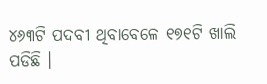୪୬୩ଟି ପଦବୀ ଥିବାବେଳେ ୧୭୧ଟି ଖାଲି ପଡିଛି ।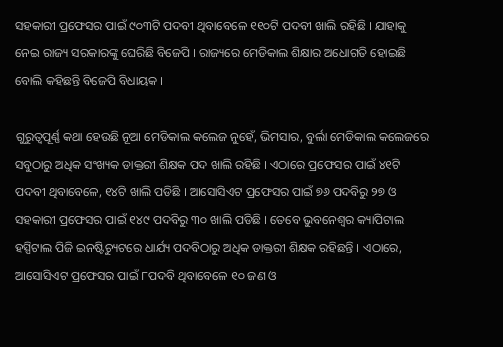ସହକାରୀ ପ୍ରଫେସର ପାଇଁ ୯୦୩ଟି ପଦବୀ ଥିବାବେଳେ ୧୧୦ଟି ପଦବୀ ଖାଲି ରହିଛି । ଯାହାକୁ ନେଇ ରାଜ୍ୟ ସରକାରଙ୍କୁ ଘେରିଛି ବିଜେପି । ରାଜ୍ୟରେ ମେଡିକାଲ ଶିକ୍ଷାର ଅଧୋଗତି ହୋଇଛି ବୋଲି କହିଛନ୍ତି ବିଜେପି ବିଧାୟକ ।

ଗୁରୁତ୍ୱପୂର୍ଣ୍ଣ କଥା ହେଉଛି ନୂଆ ମେଡିକାଲ କଲେଜ ନୁହେଁ, ଭିମସାର, ବୁର୍ଲା ମେଡିକାଲ କଲେଜରେ ସବୁଠାରୁ ଅଧିକ ସଂଖ୍ୟକ ଡାକ୍ତରୀ ଶିକ୍ଷକ ପଦ ଖାଲି ରହିଛି । ଏଠାରେ ପ୍ରଫେସର ପାଇଁ ୪୧ଟି ପଦବୀ ଥିବାବେଳେ, ୧୪ଟି ଖାଲି ପଡିଛି । ଆସୋସିଏଟ ପ୍ରଫେସର ପାଇଁ ୭୬ ପଦବିରୁ ୨୭ ଓ ସହକାରୀ ପ୍ରଫେସର ପାଇଁ ୧୪୯ ପଦବିରୁ ୩୦ ଖାଲି ପଡିଛି । ତେବେ ଭୁବନେଶ୍ୱର କ୍ୟାପିଟାଲ ହସ୍ପିଟାଲ ପିଜି ଇନଷ୍ଟିଚ୍ୟୁଟରେ ଧାର୍ଯ୍ୟ ପଦବିଠାରୁ ଅଧିକ ଡାକ୍ତରୀ ଶିକ୍ଷକ ରହିଛନ୍ତି । ଏଠାରେ, ଆସୋସିଏଟ ପ୍ରଫେସର ପାଇଁ ୮ପଦବି ଥିବାବେଳେ ୧୦ ଜଣ ଓ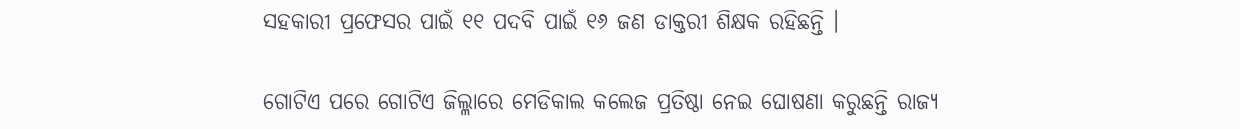ସହକାରୀ ପ୍ରଫେସର ପାଇଁ ୧୧ ପଦବି ପାଇଁ ୧୬ ଜଣ ଡାକ୍ତରୀ ଶିକ୍ଷକ ରହିଛନ୍ତି ।

ଗୋଟିଏ ପରେ ଗୋଟିଏ ଜିଲ୍ଳାରେ ମେଡିକାଲ କଲେଜ ପ୍ରତିଷ୍ଠା ନେଇ ଘୋଷଣା କରୁଛନ୍ତି ରାଜ୍ୟ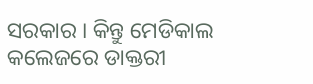ସରକାର । କିନ୍ତୁ ମେଡିକାଲ କଲେଜରେ ଡାକ୍ତରୀ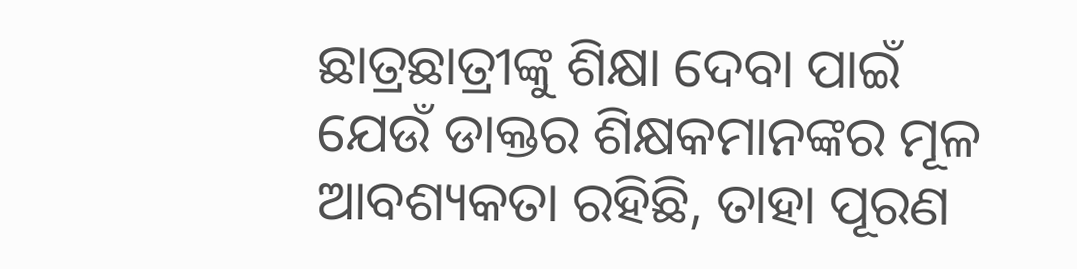ଛାତ୍ରଛାତ୍ରୀଙ୍କୁ ଶିକ୍ଷା ଦେବା ପାଇଁ ଯେଉଁ ଡାକ୍ତର ଶିକ୍ଷକମାନଙ୍କର ମୂଳ ଆବଶ୍ୟକତା ରହିଛି, ତାହା ପୂରଣ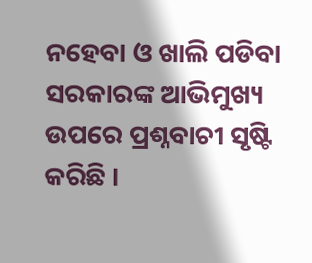ନହେବା ଓ ଖାଲି ପଡିବା ସରକାରଙ୍କ ଆଭିମୁଖ୍ୟ ଉପରେ ପ୍ରଶ୍ନବାଚୀ ସୃଷ୍ଟି କରିଛି ।